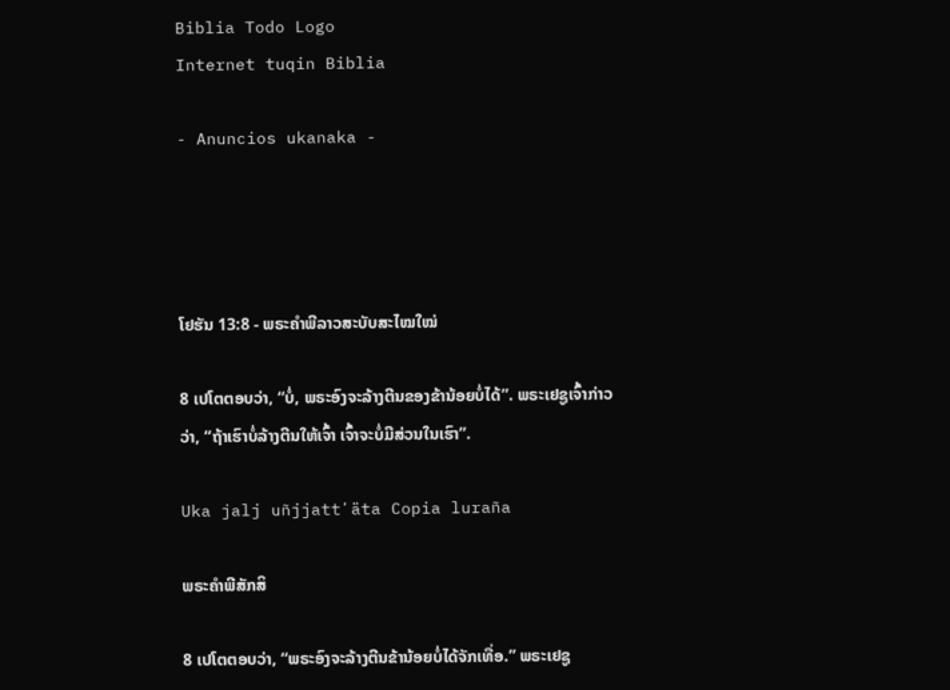Biblia Todo Logo
Internet tuqin Biblia

- Anuncios ukanaka -




ໂຢຮັນ 13:8 - ພຣະຄຳພີລາວສະບັບສະໄໝໃໝ່

8 ເປໂຕຕອບວ່າ, “ບໍ່, ພຣະອົງຈະລ້າງຕີນຂອງຂ້ານ້ອຍບໍ່ໄດ້”. ພຣະເຢຊູເຈົ້າກ່າວວ່າ, “ຖ້າເຮົາບໍ່ລ້າງຕີນໃຫ້ເຈົ້າ ເຈົ້າຈະບໍ່ມີສ່ວນໃນເຮົາ”.

Uka jalj uñjjattʼäta Copia luraña

ພຣະຄຳພີສັກສິ

8 ເປໂຕຕອບວ່າ, “ພຣະອົງຈະລ້າງຕີນຂ້ານ້ອຍບໍ່ໄດ້ຈັກເທື່ອ.” ພຣະເຢຊູ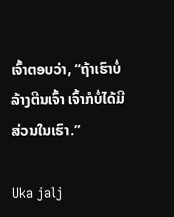ເຈົ້າຕອບວ່າ, “ຖ້າເຮົາບໍ່ລ້າງຕີນເຈົ້າ ເຈົ້າກໍບໍ່ໄດ້ມີສ່ວນໃນເຮົາ.”

Uka jalj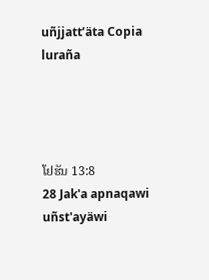uñjjattʼäta Copia luraña




ໂຢຮັນ 13:8
28 Jak'a apnaqawi uñst'ayäwi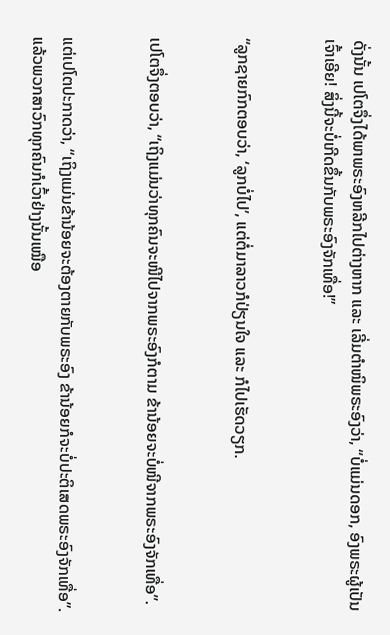ດັ່ງນັ້ນ ເປໂຕຈຶ່ງໄດ້ພາພຣະອົງຫລີກໄປຕ່າງຫາກ ແລະ ເລີ່ມຕຳໜິພຣະອົງວ່າ, “ບໍ່ແມ່ນດອກ, ອົງພຣະຜູ້ເປັນເຈົ້າເອີຍ! ສິ່ງນີ້ຈະບໍ່ເກີດຂຶ້ນກັບພຣະອົງຈັກເທື່ອ!”


“ລູກຊາຍກົກຕອບວ່າ, ‘ລູກບໍ່ໄປ’, ແຕ່ຕໍ່ມາລາວກໍປ່ຽນໃຈ ແລະ ກໍໄປເຮັດວຽກ.


ເປໂຕຈຶ່ງຕອບວ່າ, “ເຖິງແມ່ນວ່າທຸກຄົນຈະໜີໄປຈາກພຣະອົງກໍຕາມ ຂ້ານ້ອຍຈະບໍ່ໜີຈາກພຣະອົງຈັກເທື່ອ”.


ແຕ່ເປໂຕປະກາດວ່າ, “ເຖິງແມ່ນຂ້ານ້ອຍຈະຕ້ອງຕາຍກັບພຣະອົງ ຂ້ານ້ອຍກໍຈະບໍ່ປະຕິເສດພຣະອົງຈັກເທື່ອ”. ແລ້ວພວກສາວົກທຸກຄົນກໍເວົ້າຢ່າງນັ້ນເໝືອ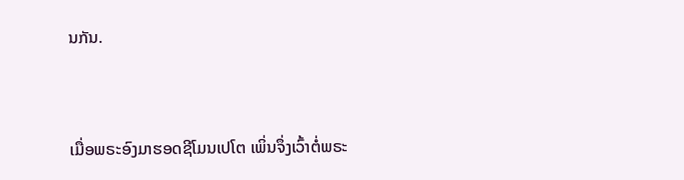ນກັນ.


ເມື່ອພຣະອົງມາຮອດຊີໂມນເປໂຕ ເພິ່ນຈຶ່ງເວົ້າຕໍ່ພຣະ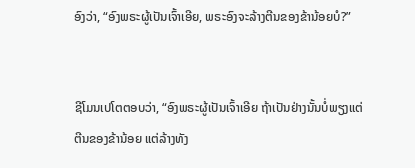ອົງວ່າ, “ອົງພຣະຜູ້ເປັນເຈົ້າເອີຍ, ພຣະອົງຈະລ້າງຕີນຂອງຂ້ານ້ອຍບໍ?”


ຊີໂມນເປໂຕຕອບວ່າ, “ອົງພຣະຜູ້ເປັນເຈົ້າເອີຍ ຖ້າເປັນຢ່າງນັ້ນບໍ່ພຽງແຕ່ຕີນຂອງຂ້ານ້ອຍ ແຕ່ລ້າງທັງ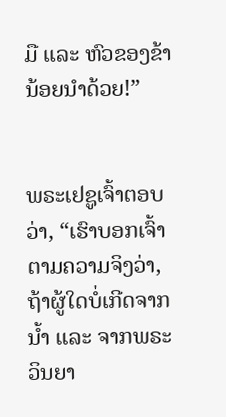ມື ແລະ ຫົວຂອງຂ້ານ້ອຍນຳດ້ວຍ!”


ພຣະເຢຊູເຈົ້າຕອບວ່າ, “ເຮົາບອກເຈົ້າຕາມຄວາມຈິງວ່າ, ຖ້າຜູ້ໃດບໍ່ເກີດຈາກນ້ຳ ແລະ ຈາກພຣະວິນຍາ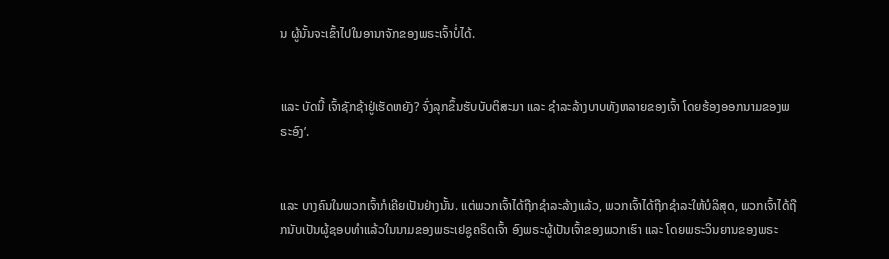ນ ຜູ້ນັ້ນຈະເຂົ້າໄປໃນອານາຈັກຂອງພຣະເຈົ້າບໍ່ໄດ້.


ແລະ ບັດນີ້ ເຈົ້າຊັກຊ້າຢູ່ເຮັດຫຍັງ? ຈົ່ງລຸກຂຶ້ນຮັບບັບຕິສະມາ ແລະ ຊຳລະລ້າງບາບທັງຫລາຍຂອງເຈົ້າ ໂດຍຮ້ອງອອກນາມຂອງພຣະອົງ’.


ແລະ ບາງຄົນໃນພວກເຈົ້າກໍເຄີຍເປັນຢ່າງນັ້ນ. ແຕ່ພວກເຈົ້າໄດ້ຖືກຊຳລະລ້າງແລ້ວ, ພວກເຈົ້າໄດ້ຖືກຊຳລະໃຫ້ບໍລິສຸດ, ພວກເຈົ້າໄດ້ຖືກນັບເປັນຜູ້ຊອບທຳແລ້ວໃນນາມຂອງພຣະເຢຊູຄຣິດເຈົ້າ ອົງພຣະຜູ້ເປັນເຈົ້າຂອງພວກເຮົາ ແລະ ໂດຍພຣະວິນຍານຂອງພຣະ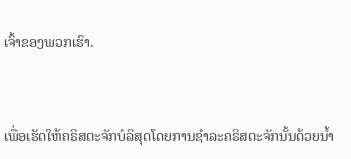ເຈົ້າຂອງພວກເຮົາ.


ເພື່ອເຮັດໃຫ້ຄຣິສຕະຈັກບໍລິສຸດໂດຍການຊຳລະຄຣິສຕະຈັກນັ້ນດ້ວຍນ້ຳ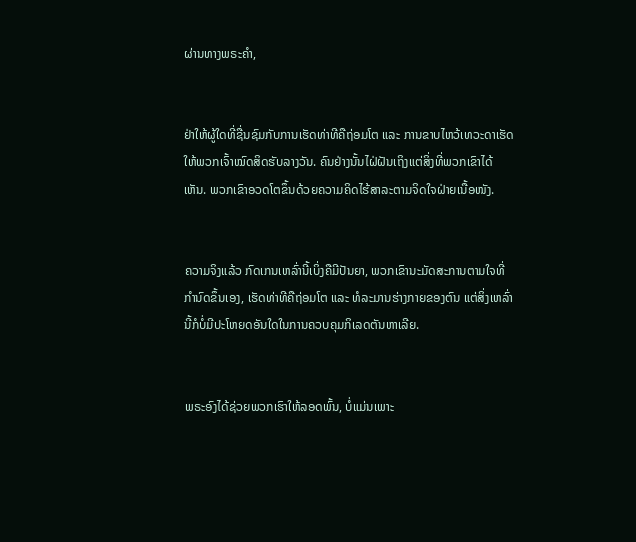ຜ່ານທາງພຣະຄຳ,


ຢ່າໃຫ້ຜູ້ໃດທີ່ຊື່ນຊົມກັບການເຮັດທ່າທີຄືຖ່ອມໂຕ ແລະ ການຂາບໄຫວ້ເທວະດາເຮັດໃຫ້ພວກເຈົ້າໝົດສິດຮັບລາງວັນ. ຄົນຢ່າງນັ້ນໄຝ່ຝັນເຖິງແຕ່ສິ່ງທີ່ພວກເຂົາໄດ້ເຫັນ. ພວກເຂົາອວດໂຕຂຶ້ນດ້ວຍຄວາມຄິດໄຮ້ສາລະຕາມຈິດໃຈຝ່າຍເນື້ອໜັງ.


ຄວາມຈິງແລ້ວ ກົດເກນເຫລົ່ານີ້ເບິ່ງຄືມີປັນຍາ, ພວກເຂົານະມັດສະການຕາມໃຈທີ່ກຳນົດຂຶ້ນເອງ, ເຮັດທ່າທີຄືຖ່ອມໂຕ ແລະ ທໍລະມານຮ່າງກາຍຂອງຕົນ ແຕ່ສິ່ງເຫລົ່ານີ້ກໍບໍ່ມີປະໂຫຍດອັນໃດໃນການຄວບຄຸມກິເລດຕັນຫາເລີຍ.


ພຣະອົງໄດ້ຊ່ວຍພວກເຮົາໃຫ້ລອດພົ້ນ, ບໍ່ແມ່ນເພາະ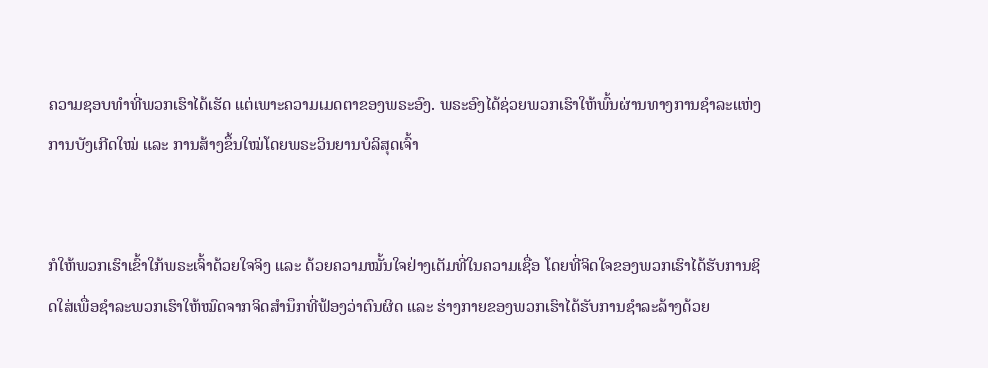ຄວາມຊອບທຳທີ່ພວກເຮົາໄດ້ເຮັດ ແຕ່ເພາະຄວາມເມດຕາຂອງພຣະອົງ. ພຣະອົງໄດ້ຊ່ວຍພວກເຮົາໃຫ້ພົ້ນຜ່ານທາງການຊຳລະແຫ່ງການບັງເກີດໃໝ່ ແລະ ການສ້າງຂຶ້ນໃໝ່ໂດຍພຣະວິນຍານບໍລິສຸດເຈົ້າ


ກໍໃຫ້ພວກເຮົາເຂົ້າໃກ້ພຣະເຈົ້າດ້ວຍໃຈຈິງ ແລະ ດ້ວຍຄວາມໝັ້ນໃຈຢ່າງເຕັມທີ່ໃນຄວາມເຊື່ອ ໂດຍທີ່ຈິດໃຈຂອງພວກເຮົາໄດ້ຮັບການຊິດໃສ່ເພື່ອຊຳລະພວກເຮົາໃຫ້ໝົດຈາກຈິດສຳນຶກທີ່ຟ້ອງວ່າຕົນຜິດ ແລະ ຮ່າງກາຍຂອງພວກເຮົາໄດ້ຮັບການຊຳລະລ້າງດ້ວຍ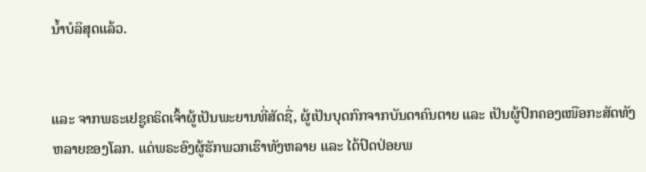ນ້ຳບໍລິສຸດແລ້ວ.


ແລະ ຈາກພຣະເຢຊູຄຣິດເຈົ້າຜູ້ເປັນພະຍານທີ່ສັດຊື່, ຜູ້ເປັນບຸດກົກຈາກບັນດາຄົນຕາຍ ແລະ ເປັນຜູ້ປົກຄອງເໜືອກະສັດທັງຫລາຍຂອງໂລກ. ແດ່ພຣະອົງຜູ້ຮັກພວກເຮົາທັງຫລາຍ ແລະ ໄດ້ປົດປ່ອຍພ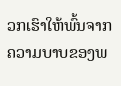ວກເຮົາໃຫ້ພົ້ນຈາກຄວາມບາບຂອງພ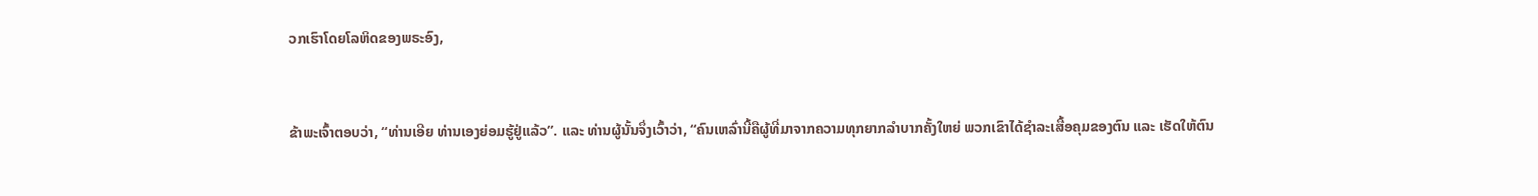ວກເຮົາໂດຍໂລຫິດຂອງພຣະອົງ,


ຂ້າພະເຈົ້າຕອບວ່າ, “ທ່ານເອີຍ ທ່ານເອງຍ່ອມຮູ້ຢູ່ແລ້ວ”. ແລະ ທ່ານຜູ້ນັ້ນຈຶ່ງເວົ້າວ່າ, “ຄົນເຫລົ່ານີ້ຄືຜູ້ທີ່ມາຈາກຄວາມທຸກຍາກລຳບາກຄັ້ງໃຫຍ່ ພວກເຂົາໄດ້ຊຳລະເສື້ອຄຸມຂອງຕົນ ແລະ ເຮັດໃຫ້ຕົນ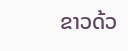ຂາວດ້ວ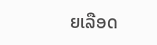ຍເລືອດ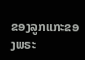ຂອງລູກແກະຂອງພຣະ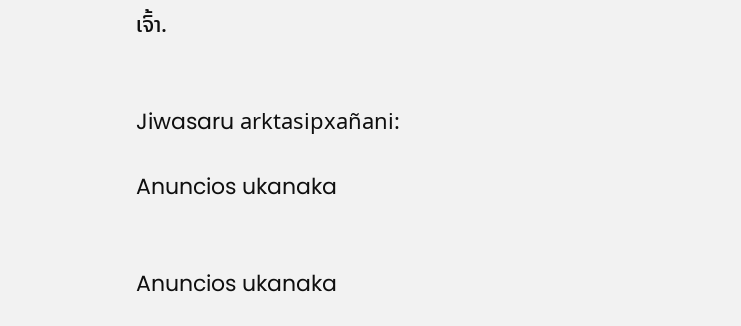ເຈົ້າ.


Jiwasaru arktasipxañani:

Anuncios ukanaka


Anuncios ukanaka